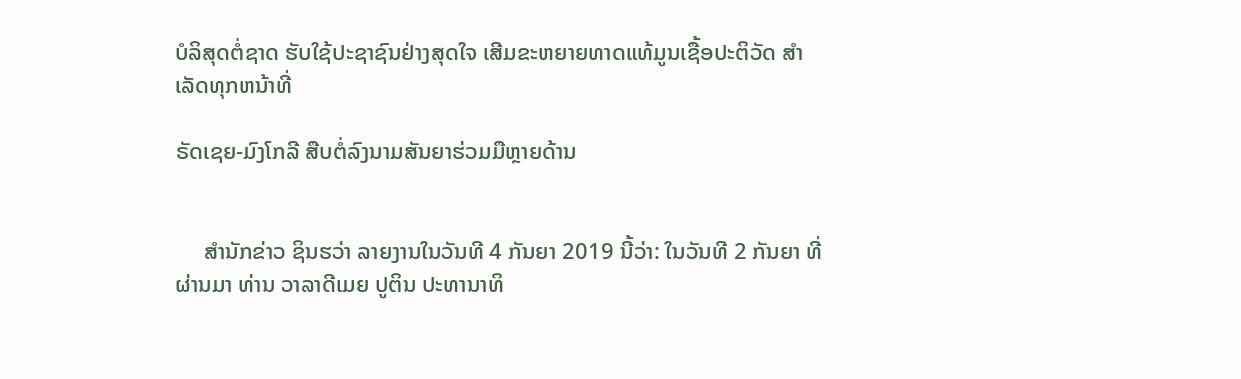ບໍລິສຸດຕໍ່ຊາດ ຮັບໃຊ້ປະຊາຊົນຢ່າງສຸດໃຈ ເສີມຂະຫຍາຍທາດແທ້ມູນເຊື້ອປະຕິວັດ ສໍາເລັດທຸກຫນ້າທີ່

ຣັດເຊຍ-ມົງໂກລີ ສືບຕໍ່ລົງນາມສັນຍາຮ່ວມມືຫຼາຍດ້ານ


     ສຳນັກຂ່າວ ຊິນຮວ່າ ລາຍງານໃນວັນທີ 4 ກັນຍາ 2019 ນີ້ວ່າ: ໃນວັນທີ 2 ກັນຍາ ທີ່ຜ່ານມາ ທ່ານ ວາລາດີເມຍ ປູຕິນ ປະທານາທິ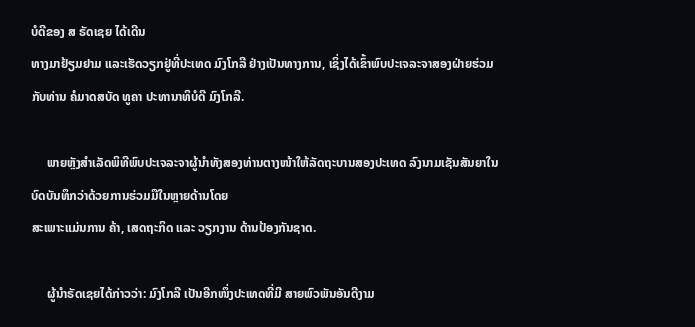ບໍດີຂອງ ສ ຣັດເຊຍ ໄດ້ເດີນ
ທາງມາຢ້ຽມຢາມ ແລະເຮັດວຽກຢູ່ທີ່ປະເທດ ມົງໂກລີ ຢ່າງເປັນທາງການ, ເຊິ່ງໄດ້ເຂົ້າພົບປະເຈລະຈາສອງຝ່າຍຮ່ວມກັບທ່ານ ຄໍມາດສບັດ ທູຄາ ປະທານາທິບໍດີ ມົງໂກລີ.

     ພາຍຫຼັງສຳເລັດພິທີພົບປະເຈລະຈາຜູ້ນໍາທັງສອງທ່ານຕາງໜ້າໃຫ້ລັດຖະບານສອງປະເທດ ລົງນາມເຊັນສັນຍາໃນບົດບັນທຶກວ່າດ້ວຍການຮ່ວມມືໃນຫຼາຍດ້ານໂດຍ
ສະເພາະແມ່ນການ ຄ້າ, ເສດຖະກິດ ແລະ ວຽກງານ ດ້ານປ້ອງກັນຊາດ.

     ຜູ້ນຳຣັດເຊຍໄດ້ກ່າວວ່າ: ມົງໂກລີ ເປັນອີກໜຶ່ງປະເທດທີ່ມີ ສາຍພົວພັນອັນດີງາມ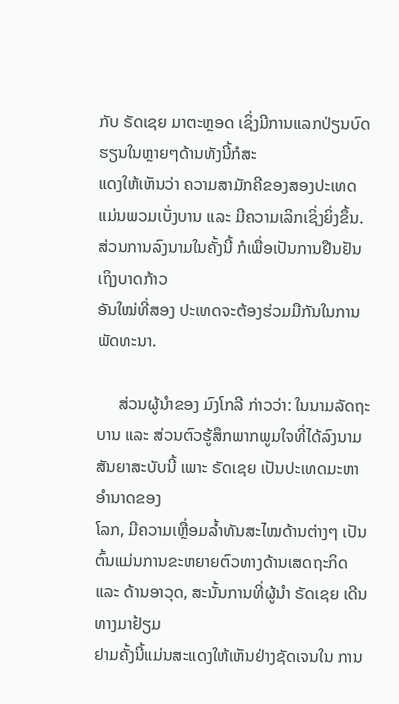ກັບ ຣັດເຊຍ ມາຕະຫຼອດ ເຊິ່ງມີການແລກປ່ຽນບົດຮຽນໃນຫຼາຍໆດ້ານທັງນີ້ກໍສະ
ແດງໃຫ້ເຫັນວ່າ ຄວາມສາມັກຄີຂອງສອງປະເທດແມ່ນພວມເບັ່ງບານ ແລະ ມີຄວາມເລິກເຊິ່ງຍິ່ງຂຶ້ນ. ສ່ວນການລົງນາມໃນຄັ້ງນີ້ ກໍເພື່ອເປັນການຢືນຢັນເຖິງບາດກ້າວ
ອັນໃໝ່ທີ່ສອງ ປະເທດຈະຕ້ອງຮ່ວມມືກັນໃນການພັດທະນາ.

     ສ່ວນຜູ້ນຳຂອງ ມົງໂກລີ ກ່າວວ່າ: ໃນນາມລັດຖະບານ ແລະ ສ່ວນຕົວຮູ້ສຶກພາກພູມໃຈທີ່ໄດ້ລົງນາມສັນຍາສະບັບນີ້ ເພາະ ຣັດເຊຍ ເປັນປະເທດມະຫາອຳນາດຂອງ
ໂລກ, ມີຄວາມເຫຼື່ອມລ້ຳທັນສະໄໝດ້ານຕ່າງໆ ເປັນຕົ້ນແມ່ນການຂະຫຍາຍຕົວທາງດ້ານເສດຖະກິດ ແລະ ດ້ານອາວຸດ, ສະນັ້ນການທີ່ຜູ້ນຳ ຣັດເຊຍ ເດີນທາງມາຢ້ຽມ
ຢາມຄັ້ງນີ້ແມ່ນສະແດງໃຫ້ເຫັນຢ່າງຊັດເຈນໃນ ການ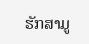ຮັກສາມູ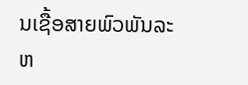ນເຊື້ອສາຍພົວພັນລະຫ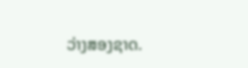ວ່າງສອງຊາດ.